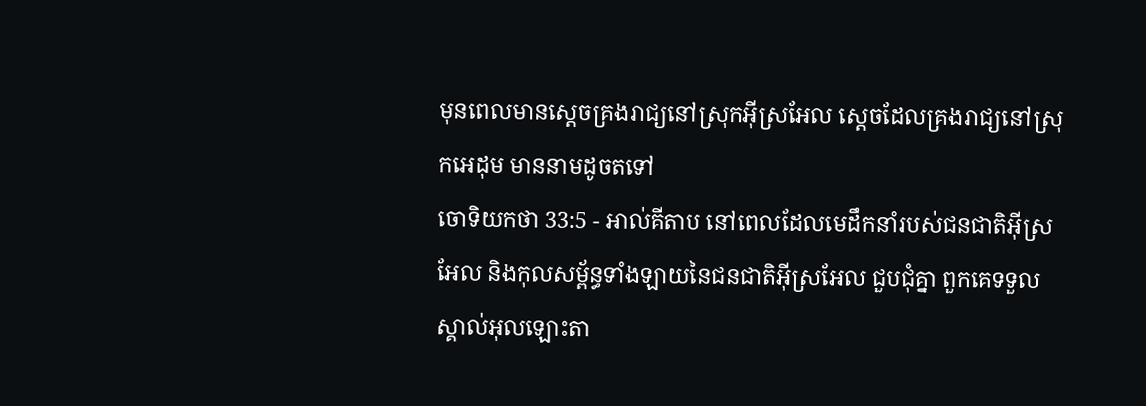មុនពេលមានស្តេចគ្រងរាជ្យនៅស្រុកអ៊ីស្រអែល ស្តេចដែលគ្រងរាជ្យនៅស្រុកអេដុម មាននាមដូចតទៅ
ចោទិយកថា 33:5 - អាល់គីតាប នៅពេលដែលមេដឹកនាំរបស់ជនជាតិអ៊ីស្រអែល និងកុលសម្ព័ន្ធទាំងឡាយនៃជនជាតិអ៊ីស្រអែល ជួបជុំគ្នា ពួកគេទទួលស្គាល់អុលឡោះតា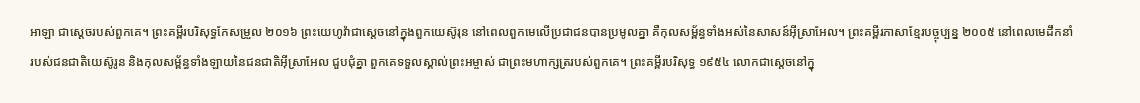អាឡា ជាស្តេចរបស់ពួកគេ។ ព្រះគម្ពីរបរិសុទ្ធកែសម្រួល ២០១៦ ព្រះយេហូវ៉ាជាស្តេចនៅក្នុងពួកយេស៊ូរុន នៅពេលពួកមេលើប្រជាជនបានប្រមូលគ្នា គឺកុលសម្ព័ន្ធទាំងអស់នៃសាសន៍អ៊ីស្រាអែល។ ព្រះគម្ពីរភាសាខ្មែរបច្ចុប្បន្ន ២០០៥ នៅពេលមេដឹកនាំរបស់ជនជាតិយេស៊ូរូន និងកុលសម្ព័ន្ធទាំងឡាយនៃជនជាតិអ៊ីស្រាអែល ជួបជុំគ្នា ពួកគេទទួលស្គាល់ព្រះអម្ចាស់ ជាព្រះមហាក្សត្ររបស់ពួកគេ។ ព្រះគម្ពីរបរិសុទ្ធ ១៩៥៤ លោកជាស្តេចនៅក្នុ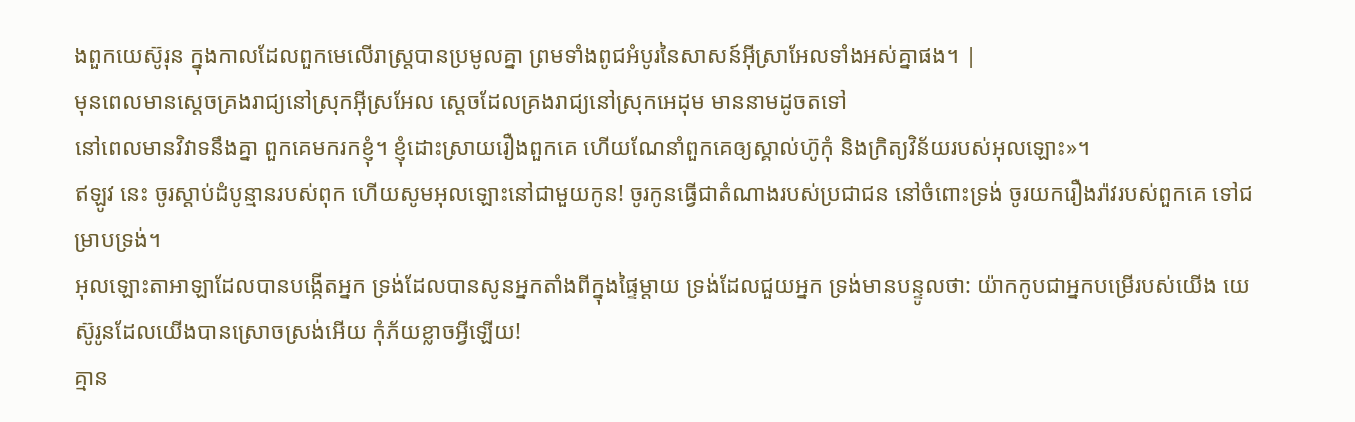ងពួកយេស៊ូរុន ក្នុងកាលដែលពួកមេលើរាស្ត្របានប្រមូលគ្នា ព្រមទាំងពូជអំបូរនៃសាសន៍អ៊ីស្រាអែលទាំងអស់គ្នាផង។ |
មុនពេលមានស្តេចគ្រងរាជ្យនៅស្រុកអ៊ីស្រអែល ស្តេចដែលគ្រងរាជ្យនៅស្រុកអេដុម មាននាមដូចតទៅ
នៅពេលមានវិវាទនឹងគ្នា ពួកគេមករកខ្ញុំ។ ខ្ញុំដោះស្រាយរឿងពួកគេ ហើយណែនាំពួកគេឲ្យស្គាល់ហ៊ូកុំ និងក្រិត្យវិន័យរបស់អុលឡោះ»។
ឥឡូវ នេះ ចូរស្តាប់ដំបូន្មានរបស់ពុក ហើយសូមអុលឡោះនៅជាមួយកូន! ចូរកូនធ្វើជាតំណាងរបស់ប្រជាជន នៅចំពោះទ្រង់ ចូរយករឿងរ៉ាវរបស់ពួកគេ ទៅជម្រាបទ្រង់។
អុលឡោះតាអាឡាដែលបានបង្កើតអ្នក ទ្រង់ដែលបានសូនអ្នកតាំងពីក្នុងផ្ទៃម្ដាយ ទ្រង់ដែលជួយអ្នក ទ្រង់មានបន្ទូលថា: យ៉ាកកូបជាអ្នកបម្រើរបស់យើង យេស៊ូរូនដែលយើងបានស្រោចស្រង់អើយ កុំភ័យខ្លាចអ្វីឡើយ!
គ្មាន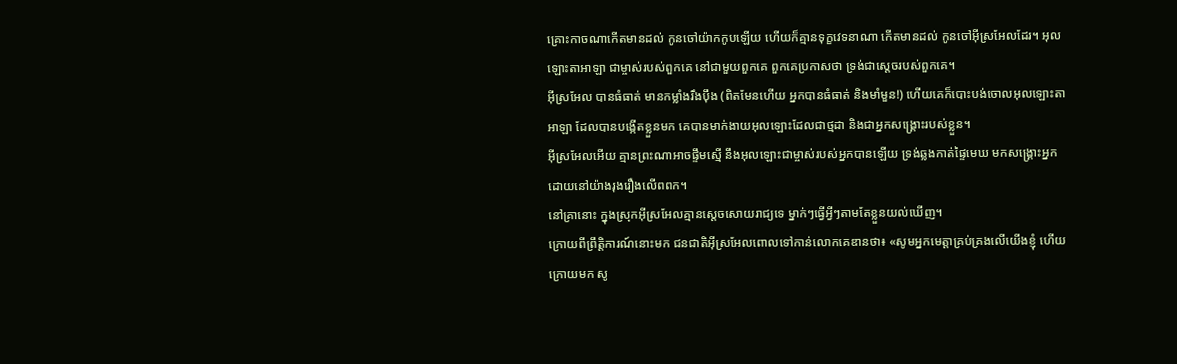គ្រោះកាចណាកើតមានដល់ កូនចៅយ៉ាកកូបឡើយ ហើយក៏គ្មានទុក្ខវេទនាណា កើតមានដល់ កូនចៅអ៊ីស្រអែលដែរ។ អុលឡោះតាអាឡា ជាម្ចាស់របស់ពួកគេ នៅជាមួយពួកគេ ពួកគេប្រកាសថា ទ្រង់ជាស្តេចរបស់ពួកគេ។
អ៊ីស្រអែល បានធំធាត់ មានកម្លាំងរឹងប៉ឹង (ពិតមែនហើយ អ្នកបានធំធាត់ និងមាំមួន!) ហើយគេក៏បោះបង់ចោលអុលឡោះតាអាឡា ដែលបានបង្កើតខ្លួនមក គេបានមាក់ងាយអុលឡោះដែលជាថ្មដា និងជាអ្នកសង្គ្រោះរបស់ខ្លួន។
អ៊ីស្រអែលអើយ គ្មានព្រះណាអាចផ្ទឹមស្មើ នឹងអុលឡោះជាម្ចាស់របស់អ្នកបានឡើយ ទ្រង់ឆ្លងកាត់ផ្ទៃមេឃ មកសង្គ្រោះអ្នក ដោយនៅយ៉ាងរុងរឿងលើពពក។
នៅគ្រានោះ ក្នុងស្រុកអ៊ីស្រអែលគ្មានស្តេចសោយរាជ្យទេ ម្នាក់ៗធ្វើអ្វីៗតាមតែខ្លួនយល់ឃើញ។
ក្រោយពីព្រឹត្តិការណ៍នោះមក ជនជាតិអ៊ីស្រអែលពោលទៅកាន់លោកគេឌានថា៖ «សូមអ្នកមេត្តាគ្រប់គ្រងលើយើងខ្ញុំ ហើយក្រោយមក សូ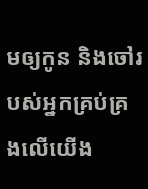មឲ្យកូន និងចៅរបស់អ្នកគ្រប់គ្រងលើយើង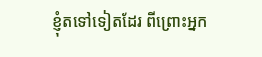ខ្ញុំតទៅទៀតដែរ ពីព្រោះអ្នក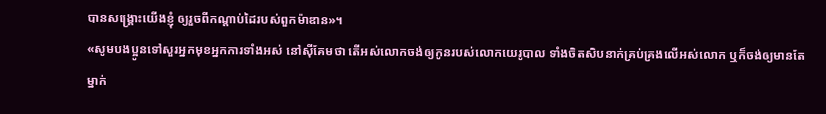បានសង្គ្រោះយើងខ្ញុំ ឲ្យរួចពីកណ្តាប់ដៃរបស់ពួកម៉ាឌាន»។
«សូមបងប្អូនទៅសួរអ្នកមុខអ្នកការទាំងអស់ នៅស៊ីគែមថា តើអស់លោកចង់ឲ្យកូនរបស់លោកយេរូបាល ទាំងចិតសិបនាក់គ្រប់គ្រងលើអស់លោក ឬក៏ចង់ឲ្យមានតែម្នាក់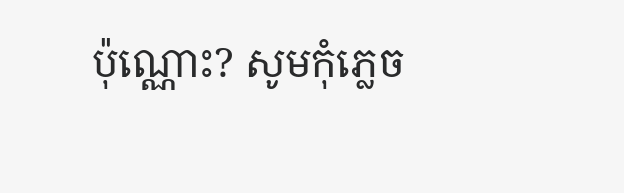ប៉ុណ្ណោះ? សូមកុំភ្លេច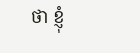ថា ខ្ញុំ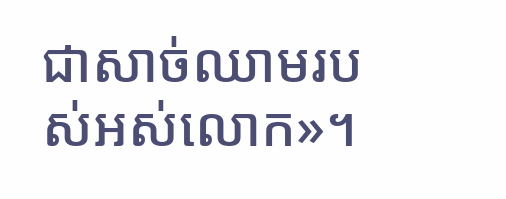ជាសាច់ឈាមរបស់អស់លោក»។